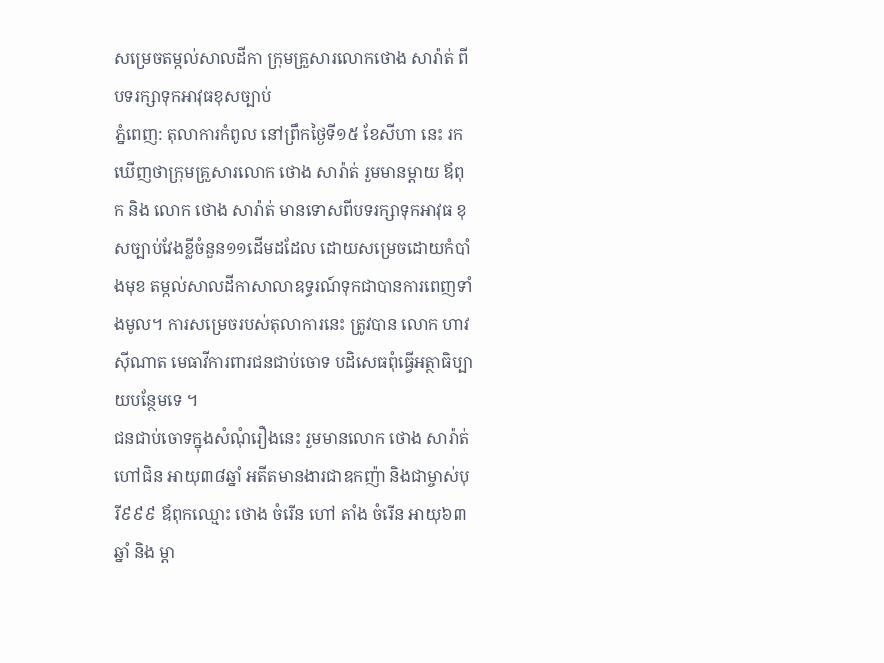សម្រេចតម្កល់សាលដីកា ក្រុមគ្រួសារលោកថោង សារ៉ាត់ ពីបទរក្សាទុកអាវុធខុសច្បាប់
ភ្នំពេញ: តុលាការកំពូល នៅព្រឹកថ្ងៃទី១៥ ខែសីហា នេះ រកឃើញថាក្រុមគ្រួសារលោក ថោង សារ៉ាត់ រួមមានម្តាយ ឪពុក និង លោក ថោង សារ៉ាត់ មានទោសពីបទរក្សាទុកអាវុធ ខុសច្បាប់វែងខ្លីចំនួន១១ដើមដដែល ដោយសម្រេចដោយកំបាំងមុខ តម្កល់សាលដីកាសាលាឧទ្ធរណ៍ទុកជាបានការពេញទាំងមូល។ ការសម្រេចរបស់តុលាការនេះ ត្រូវបាន លោក ហាវ ស៊ីណាត មេធាវីការពារជនជាប់ចោទ បដិសេធពុំធ្វើអត្ថាធិប្បាយបន្ថែមទេ ។
ជនជាប់ចោទក្នុងសំណុំរឿងនេះ រួមមានលោក ថោង សារ៉ាត់ ហៅជិន អាយុ៣៨ឆ្នាំ អតីតមានងារជាឧកញ៉ា និងជាម្ចាស់បុរី៩៩៩ ឪពុកឈ្មោះ ថោង ចំរើន ហៅ តាំង ចំរើន អាយុ៦៣ឆ្នាំ និង ម្តា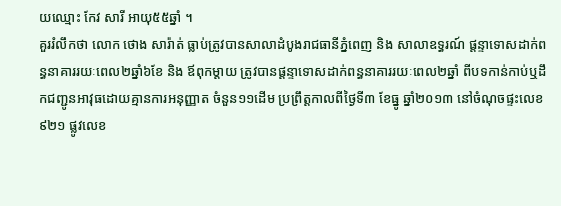យឈ្មោះ កែវ សារី អាយុ៥៥ឆ្នាំ ។
គួររំលឹកថា លោក ថោង សារ៉ាត់ ធ្លាប់ត្រូវបានសាលាដំបូងរាជធានីភ្នំពេញ និង សាលាឧទ្ធរណ៍ ផ្តន្ទាទោសដាក់ពន្ធនាគាររយៈពេល២ឆ្នាំ៦ខែ និង ឪពុកម្ដាយ ត្រូវបានផ្តន្ទាទោសដាក់ពន្ធនាគាររយៈពេល២ឆ្នាំ ពីបទកាន់កាប់ឬដឹកជញ្ជូនអាវុធដោយគ្មានការអនុញ្ញាត ចំនួន១១ដើម ប្រព្រឹត្តកាលពីថ្ងៃទី៣ ខែធ្នូ ឆ្នាំ២០១៣ នៅចំណុចផ្ទះលេខ៩២១ ផ្លូវលេខ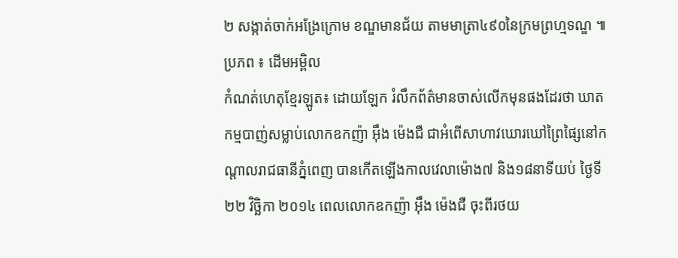២ សង្កាត់ចាក់អង្រែក្រោម ខណ្ឌមានជ័យ តាមមាត្រា៤៩០នៃក្រមព្រហ្មទណ្ឌ ៕
ប្រភព ៖ ដើមអម្ពិល
កំណត់ហេតុខ្មែរឡូត៖ ដោយឡែក រំលឹកព័ត៌មានចាស់លើកមុនផងដែរថា ឃាតកម្មបាញ់សម្លាប់លោកឧកញ៉ា អ៊ឹង ម៉េងជឺ ជាអំពើសាហាវឃោរឃៅព្រៃផ្សៃនៅកណ្តាលរាជធានីភ្នំពេញ បានកើតឡើងកាលវេលាម៉ោង៧ និង១៨នាទីយប់ ថ្ងៃទី២២ វិច្ឆិកា ២០១៤ ពេលលោកឧកញ៉ា អ៊ឹង ម៉េងជឺ ចុះពីរថយ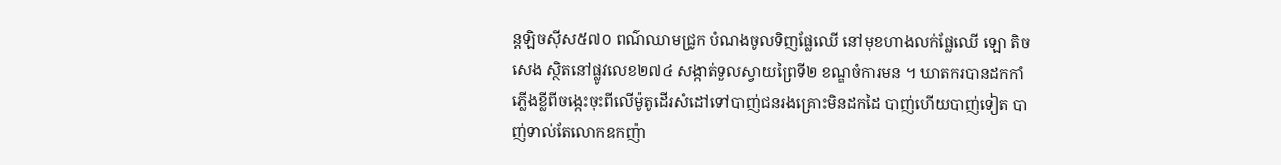ន្តឡិចស៊ីស៥៧០ ពណ៌ឈាមជ្រូក បំណងចូលទិញផ្លែឈើ នៅមុខហាងលក់ផ្លែឈើ ឡោ តិចសេង ស្ថិតនៅផ្លូវលេខ២៧៤ សង្កាត់ទួលស្វាយព្រៃទី២ ខណ្ឌចំការមន ។ ឃាតករបានដកកាំភ្លើងខ្លីពីចង្កេះចុះពីលើម៉ូតូដើរសំដៅទៅបាញ់ជនរងគ្រោះមិនដកដៃ បាញ់ហើយបាញ់ទៀត បាញ់ទាល់តែលោកឧកញ៉ា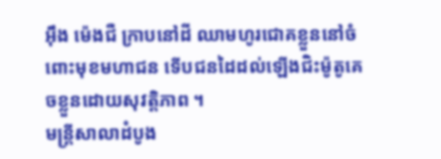អ៊ឹង ម៉េងជឺ ក្រាបនៅដី ឈាមហូរជោគខ្លួននៅចំពោះមុខមហាជន ទើបជនដៃដល់ឡើងជិះម៉ូតូគេចខ្លួនដោយសុវត្តិភាព ។
មន្ត្រីសាលាដំបូង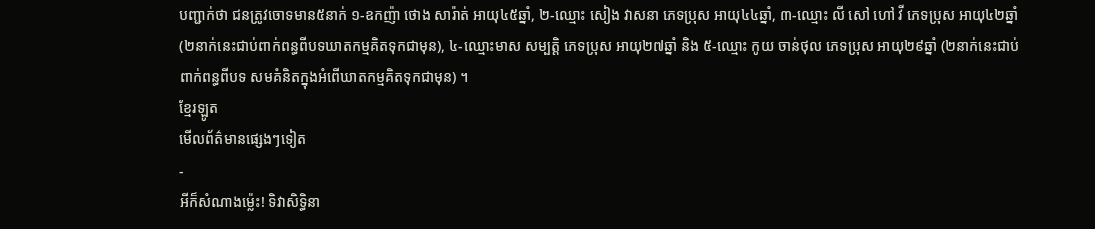បញ្ជាក់ថា ជនត្រូវចោទមាន៥នាក់ ១-ឧកញ៉ា ថោង សារ៉ាត់ អាយុ៤៥ឆ្នាំ, ២-ឈ្មោះ សៀង វាសនា ភេទប្រុស អាយុ៤៤ឆ្នាំ, ៣-ឈ្មោះ លី សៅ ហៅ វី ភេទប្រុស អាយុ៤២ឆ្នាំ (២នាក់នេះជាប់ពាក់ពន្ធពីបទឃាតកម្មគិតទុកជាមុន), ៤-ឈ្មោះមាស សម្បត្តិ ភេទប្រុស អាយុ២៧ឆ្នាំ និង ៥-ឈ្មោះ កូយ ចាន់ថុល ភេទប្រុស អាយុ២៩ឆ្នាំ (២នាក់នេះជាប់ពាក់ពន្ធពីបទ សមគំនិតក្នុងអំពើឃាតកម្មគិតទុកជាមុន) ។
ខ្មែរឡូត
មើលព័ត៌មានផ្សេងៗទៀត
-
អីក៏សំណាងម្ល៉េះ! ទិវាសិទ្ធិនា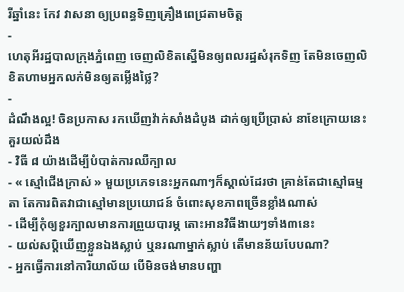រីឆ្នាំនេះ កែវ វាសនា ឲ្យប្រពន្ធទិញគ្រឿងពេជ្រតាមចិត្ត
-
ហេតុអីរដ្ឋបាលក្រុងភ្នំពេញ ចេញលិខិតស្នើមិនឲ្យពលរដ្ឋសំរុកទិញ តែមិនចេញលិខិតហាមអ្នកលក់មិនឲ្យតម្លើងថ្លៃ?
-
ដំណឹងល្អ! ចិនប្រកាស រកឃើញវ៉ាក់សាំងដំបូង ដាក់ឲ្យប្រើប្រាស់ នាខែក្រោយនេះ
គួរយល់ដឹង
- វិធី ៨ យ៉ាងដើម្បីបំបាត់ការឈឺក្បាល
- « ស្មៅជើងក្រាស់ » មួយប្រភេទនេះអ្នកណាៗក៏ស្គាល់ដែរថា គ្រាន់តែជាស្មៅធម្មតា តែការពិតវាជាស្មៅមានប្រយោជន៍ ចំពោះសុខភាពច្រើនខ្លាំងណាស់
- ដើម្បីកុំឲ្យខួរក្បាលមានការព្រួយបារម្ភ តោះអានវិធីងាយៗទាំង៣នេះ
- យល់សប្តិឃើញខ្លួនឯងស្លាប់ ឬនរណាម្នាក់ស្លាប់ តើមានន័យបែបណា?
- អ្នកធ្វើការនៅការិយាល័យ បើមិនចង់មានបញ្ហា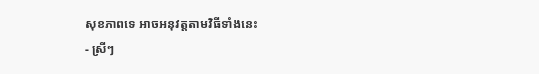សុខភាពទេ អាចអនុវត្តតាមវិធីទាំងនេះ
- ស្រីៗ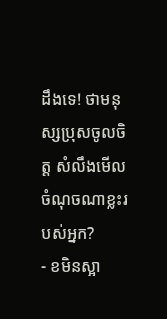ដឹងទេ! ថាមនុស្សប្រុសចូលចិត្ត សំលឹងមើលចំណុចណាខ្លះរបស់អ្នក?
- ខមិនស្អា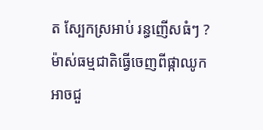ត ស្បែកស្រអាប់ រន្ធញើសធំៗ ? ម៉ាស់ធម្មជាតិធ្វើចេញពីផ្កាឈូកអាចជួ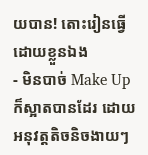យបាន! តោះរៀនធ្វើដោយខ្លួនឯង
- មិនបាច់ Make Up ក៏ស្អាតបានដែរ ដោយអនុវត្តតិចនិចងាយៗ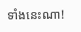ទាំងនេះណា!